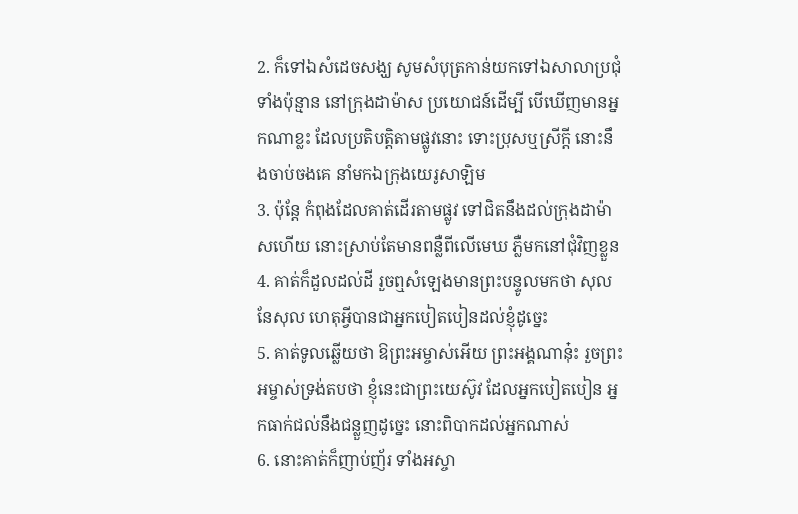2. ក៏ទៅឯសំដេចសង្ឃ សូមសំបុត្រកាន់យកទៅឯសាលាប្រជុំទាំងប៉ុន្មាន នៅក្រុងដាម៉ាស ប្រយោជន៍ដើម្បី បើឃើញមានអ្នកណាខ្លះ ដែលប្រតិបត្តិតាមផ្លូវនោះ ទោះប្រុសឬស្រីក្តី នោះនឹងចាប់ចងគេ នាំមកឯក្រុងយេរូសាឡិម
3. ប៉ុន្តែ កំពុងដែលគាត់ដើរតាមផ្លូវ ទៅជិតនឹងដល់ក្រុងដាម៉ាសហើយ នោះស្រាប់តែមានពន្លឺពីលើមេឃ ភ្លឺមកនៅជុំវិញខ្លួន
4. គាត់ក៏ដួលដល់ដី រួចឮសំឡេងមានព្រះបន្ទូលមកថា សុល នែសុល ហេតុអ្វីបានជាអ្នកបៀតបៀនដល់ខ្ញុំដូច្នេះ
5. គាត់ទូលឆ្លើយថា ឱព្រះអម្ចាស់អើយ ព្រះអង្គណានុ៎ះ រួចព្រះអម្ចាស់ទ្រង់តបថា ខ្ញុំនេះជាព្រះយេស៊ូវ ដែលអ្នកបៀតបៀន អ្នកធាក់ជល់នឹងជន្លួញដូច្នេះ នោះពិបាកដល់អ្នកណាស់
6. នោះគាត់ក៏ញាប់ញ័រ ទាំងអស្ចា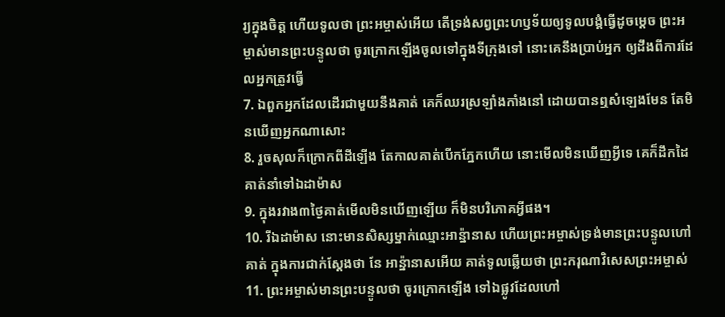រ្យក្នុងចិត្ត ហើយទូលថា ព្រះអម្ចាស់អើយ តើទ្រង់សព្វព្រះហឫទ័យឲ្យទូលបង្គំធ្វើដូចម្តេច ព្រះអម្ចាស់មានព្រះបន្ទូលថា ចូរក្រោកឡើងចូលទៅក្នុងទីក្រុងទៅ នោះគេនឹងប្រាប់អ្នក ឲ្យដឹងពីការដែលអ្នកត្រូវធ្វើ
7. ឯពួកអ្នកដែលដើរជាមួយនឹងគាត់ គេក៏ឈរស្រឡាំងកាំងនៅ ដោយបានឮសំឡេងមែន តែមិនឃើញអ្នកណាសោះ
8. រួចសុលក៏ក្រោកពីដីឡើង តែកាលគាត់បើកភ្នែកហើយ នោះមើលមិនឃើញអ្វីទេ គេក៏ដឹកដៃគាត់នាំទៅឯដាម៉ាស
9. ក្នុងរវាង៣ថ្ងៃគាត់មើលមិនឃើញឡើយ ក៏មិនបរិភោគអ្វីផង។
10. រីឯដាម៉ាស នោះមានសិស្សម្នាក់ឈ្មោះអាន៉្នានាស ហើយព្រះអម្ចាស់ទ្រង់មានព្រះបន្ទូលហៅគាត់ ក្នុងការជាក់ស្តែងថា នែ អាន៉្នានាសអើយ គាត់ទូលឆ្លើយថា ព្រះករុណាវិសេសព្រះអម្ចាស់
11. ព្រះអម្ចាស់មានព្រះបន្ទូលថា ចូរក្រោកឡើង ទៅឯផ្លូវដែលហៅ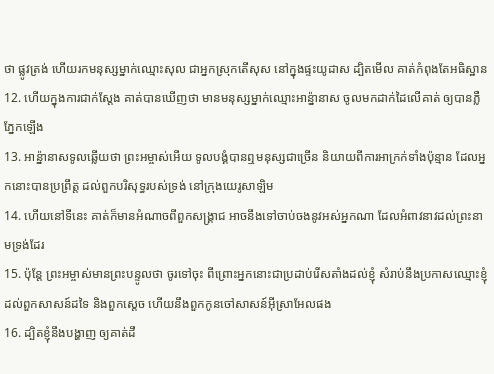ថា ផ្លូវត្រង់ ហើយរកមនុស្សម្នាក់ឈ្មោះសុល ជាអ្នកស្រុកតើសុស នៅក្នុងផ្ទះយូដាស ដ្បិតមើល គាត់កំពុងតែអធិស្ឋាន
12. ហើយក្នុងការជាក់ស្តែង គាត់បានឃើញថា មានមនុស្សម្នាក់ឈ្មោះអាន៉្នានាស ចូលមកដាក់ដៃលើគាត់ ឲ្យបានភ្លឺភ្នែកឡើង
13. អាន៉្នានាសទូលឆ្លើយថា ព្រះអម្ចាស់អើយ ទូលបង្គំបានឮមនុស្សជាច្រើន និយាយពីការអាក្រក់ទាំងប៉ុន្មាន ដែលអ្នកនោះបានប្រព្រឹត្ត ដល់ពួកបរិសុទ្ធរបស់ទ្រង់ នៅក្រុងយេរូសាឡិម
14. ហើយនៅទីនេះ គាត់ក៏មានអំណាចពីពួកសង្គ្រាជ អាចនឹងទៅចាប់ចងនូវអស់អ្នកណា ដែលអំពាវនាវដល់ព្រះនាមទ្រង់ដែរ
15. ប៉ុន្តែ ព្រះអម្ចាស់មានព្រះបន្ទូលថា ចូរទៅចុះ ពីព្រោះអ្នកនោះជាប្រដាប់រើសតាំងដល់ខ្ញុំ សំរាប់នឹងប្រកាសឈ្មោះខ្ញុំ ដល់ពួកសាសន៍ដទៃ និងពួកស្តេច ហើយនឹងពួកកូនចៅសាសន៍អ៊ីស្រាអែលផង
16. ដ្បិតខ្ញុំនឹងបង្ហាញ ឲ្យគាត់ដឹ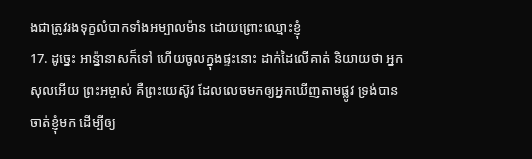ងជាត្រូវរងទុក្ខលំបាកទាំងអម្បាលម៉ាន ដោយព្រោះឈ្មោះខ្ញុំ
17. ដូច្នេះ អាន៉្នានាសក៏ទៅ ហើយចូលក្នុងផ្ទះនោះ ដាក់ដៃលើគាត់ និយាយថា អ្នកសុលអើយ ព្រះអម្ចាស់ គឺព្រះយេស៊ូវ ដែលលេចមកឲ្យអ្នកឃើញតាមផ្លូវ ទ្រង់បានចាត់ខ្ញុំមក ដើម្បីឲ្យ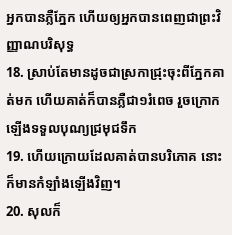អ្នកបានភ្លឺភ្នែក ហើយឲ្យអ្នកបានពេញជាព្រះវិញ្ញាណបរិសុទ្ធ
18. ស្រាប់តែមានដូចជាស្រកាជ្រុះចុះពីភ្នែកគាត់មក ហើយគាត់ក៏បានភ្លឺជា១រំពេច រួចក្រោកឡើងទទួលបុណ្យជ្រមុជទឹក
19. ហើយក្រោយដែលគាត់បានបរិភោគ នោះក៏មានកំឡាំងឡើងវិញ។
20. សុលក៏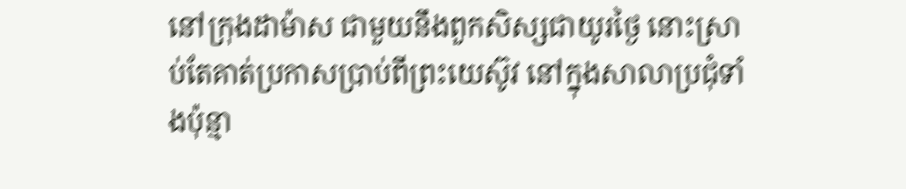នៅក្រុងដាម៉ាស ជាមួយនឹងពួកសិស្សជាយូរថ្ងៃ នោះស្រាប់តែគាត់ប្រកាសប្រាប់ពីព្រះយេស៊ូវ នៅក្នុងសាលាប្រជុំទាំងប៉ុន្មា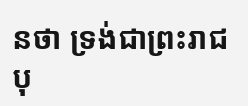នថា ទ្រង់ជាព្រះរាជបុ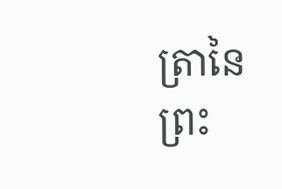ត្រានៃព្រះ